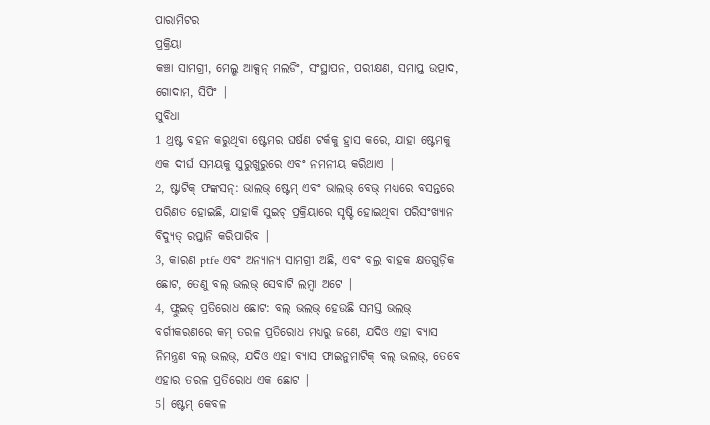ପାରାମିଟର
ପ୍ରକ୍ରିୟା
କଞ୍ଚା ସାମଗ୍ରୀ, ମେଲ୍ଶ ଆକ୍ସନ୍ ମଲଡିଂ, ସଂସ୍ଥାପନ, ପରୀକ୍ଷଣ, ସମାପ୍ତ ଉତ୍ପାଦ, ଗୋଦାମ, ସିପିଂ |
ସୁବିଧା
1 ଥ୍ରଷ୍ଟ ବହନ କରୁଥିବା ଷ୍ଟେମର ଘର୍ଷଣ ଟର୍କକୁ ହ୍ରାସ କରେ, ଯାହା ଷ୍ଟେମକୁ ଏକ ଦୀର୍ଘ ସମୟକୁ ସୁରୁଖୁରୁରେ ଏବଂ ନମନୀୟ କରିଥାଏ |
2, ଷ୍ଟାଟିକ୍ ଫଙ୍କସନ୍: ଭାଲଭ୍ ଷ୍ଟେମ୍ ଏବଂ ଭାଲଭ୍ ବେଭ୍ ମଧ୍ୟରେ ବସନ୍ତରେ ପରିଣତ ହୋଇଛି, ଯାହାକି ସୁଇଚ୍ ପ୍ରକ୍ରିୟାରେ ସୃଷ୍ଟି ହୋଇଥିବା ପରିସଂଖ୍ୟାନ ବିଦ୍ୟୁତ୍ ରପ୍ତାନି କରିପାରିବ |
3, କାରଣ ptfe ଏବଂ ଅନ୍ୟାନ୍ୟ ସାମଗ୍ରୀ ଅଛି, ଏବଂ ବଲ୍ର ବାହକ କ୍ଷତଗୁଡ଼ିକ ଛୋଟ, ତେଣୁ ବଲ୍ ଭଲଭ୍ ସେବାଟି ଲମ୍ବା ଅଟେ |
4, ଫ୍ଲୁଇଡ୍ ପ୍ରତିରୋଧ ଛୋଟ: ବଲ୍ ଭଲଭ୍ ହେଉଛି ସମସ୍ତ ଭଲଭ୍ ବର୍ଗୀକରଣରେ କମ୍ ତରଳ ପ୍ରତିରୋଧ ମଧ୍ୟରୁ ଜଣେ, ଯଦିଓ ଏହା ବ୍ୟାସ ନିମନ୍ତ୍ରଣ ବଲ୍ ଭଲଭ୍, ଯଦିଓ ଏହା ବ୍ୟାସ ଫାଇନୁମାଟିକ୍ ବଲ୍ ଭଲଭ୍, ତେବେ ଏହାର ତରଳ ପ୍ରତିରୋଧ ଏକ ଛୋଟ |
5। ଷ୍ଟେମ୍ କେବଳ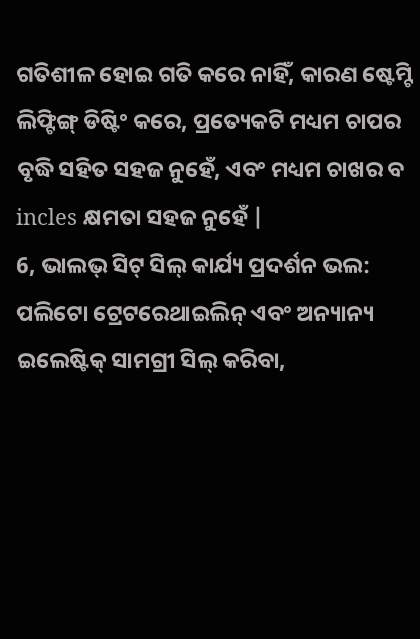ଗତିଶୀଳ ହୋଇ ଗତି କରେ ନାହିଁ, କାରଣ ଷ୍ଟେମ୍ଟି ଲିଫ୍ଟିଙ୍ଗ୍ ଡିଷ୍ଟିଂ କରେ, ପ୍ରତ୍ୟେକଟି ମଧ୍ୟମ ଚାପର ବୃଦ୍ଧି ସହିତ ସହଜ ନୁହେଁ, ଏବଂ ମଧ୍ୟମ ଚାଖର ବ incles କ୍ଷମତା ସହଜ ନୁହେଁ |
6, ଭାଲଭ୍ ସିଟ୍ ସିଲ୍ କାର୍ଯ୍ୟ ପ୍ରଦର୍ଶନ ଭଲ: ପଲିଟୋ ଟ୍ରେଟରେଥାଇଲିନ୍ ଏବଂ ଅନ୍ୟାନ୍ୟ ଇଲେଷ୍ଟିକ୍ ସାମଗ୍ରୀ ସିଲ୍ କରିବା,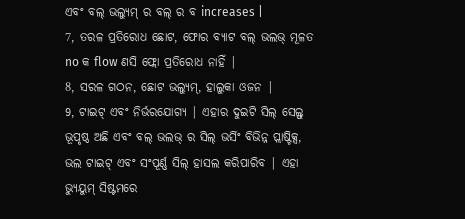ଏବଂ ବଲ୍ ଭଲ୍ୟୁମ୍ ର ବଲ୍ ର ବ increases |
7, ତରଳ ପ୍ରତିରୋଧ ଛୋଟ, ଫୋର ବ୍ୟାଟ ବଲ୍ ଭଲଭ୍ ମୂଳତ no କ flow ଣସି ଫ୍ଲୋ ପ୍ରତିରୋଧ ନାହିଁ |
8, ସରଳ ଗଠନ, ଛୋଟ ଭଲ୍ୟୁମ୍, ହାଲୁକା ଓଜନ |
9, ଟାଇଟ୍ ଏବଂ ନିର୍ଭରଯୋଗ୍ୟ | ଏହାର ଦୁଇଟି ସିଲ୍ ସେଲ୍ଫ୍ ଭୂପୃଷ୍ଠ ଅଛି ଏବଂ ବଲ୍ ଭଲଭ୍ ର ସିଲ୍ ଭର୍ସିଂ ବିଭିନ୍ନ ପ୍ଲାଷ୍ଟିକ୍ସ, ଭଲ ଟାଇଟ୍ ଏବଂ ସଂପୂର୍ଣ୍ଣ ସିଲ୍ ହାସଲ କରିପାରିବ | ଏହା ଭ୍ୟୁୟୁମ୍ ସିଷ୍ଟମରେ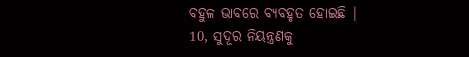ବହୁଳ ଭାବରେ ବ୍ୟବହୃତ ହୋଇଛି |
10, ସୁଦୂର ନିୟନ୍ତ୍ରଣକୁ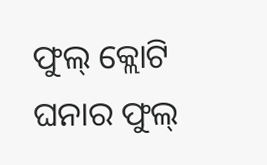ଫୁଲ୍ କ୍ଲୋଟି ଘନାର ଫୁଲ୍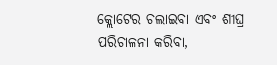କ୍ଲୋଟେର ଚଲାଇବା ଏବଂ ଶୀଘ୍ର ପରିଚାଳନା କରିବା,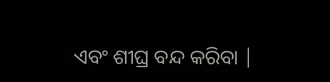ଏବଂ ଶୀଘ୍ର ବନ୍ଦ କରିବା |